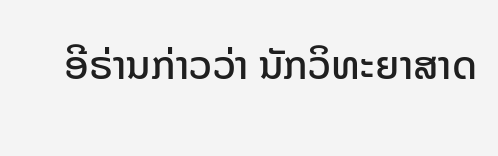ອີຣ່ານກ່າວວ່າ ນັກວິທະຍາສາດ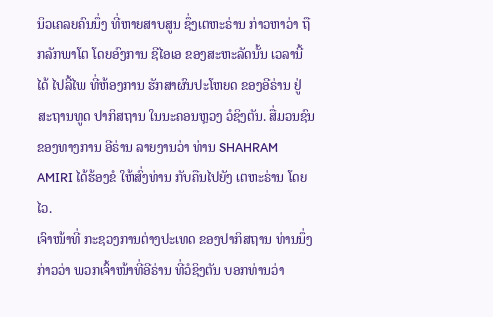ນິວເຄລຍຄົນນຶ່ງ ທີ່ຫາຍສາບສູນ ຊຶ່ງເຕຫະຣ່ານ ກ່າວຫາວ່າ ຖືກລັກພາໂຕ ໂດຍອົງການ ຊີໄອເອ ຂອງສະຫະລັດນັ້ນ ເວລານີ້ໄດ້ ໄປລີ້ໄພ ທີ່ຫ້ອງການ ຮັກສາຜົນປະໂຫຍດ ຂອງອີຣ່ານ ຢູ່ສະຖານທູດ ປາກິສຖານ ໃນນະຄອນຫຼວງ ວໍຊິງຕັນ. ສື່ມວນຊົນ ຂອງທາງການ ອີຣ່ານ ລາຍງານວ່າ ທ່ານ SHAHRAM AMIRI ໄດ້ຮ້ອງຂໍ ໃຫ້ສົ່ງທ່ານ ກັບຄືນໄປຍັງ ເຕຫະຣ່ານ ໂດຍໄວ.
ເຈົາໜ້າທີ່ ກະຊວງການຕ່າງປະເທດ ຂອງປາກິສຖານ ທ່ານນຶ່ງ ກ່າວວ່າ ພວກເຈົ້າໜ້າທີ່ອີຣ່ານ ທີ່ວໍຊິງຕັນ ບອກທ່ານວ່າ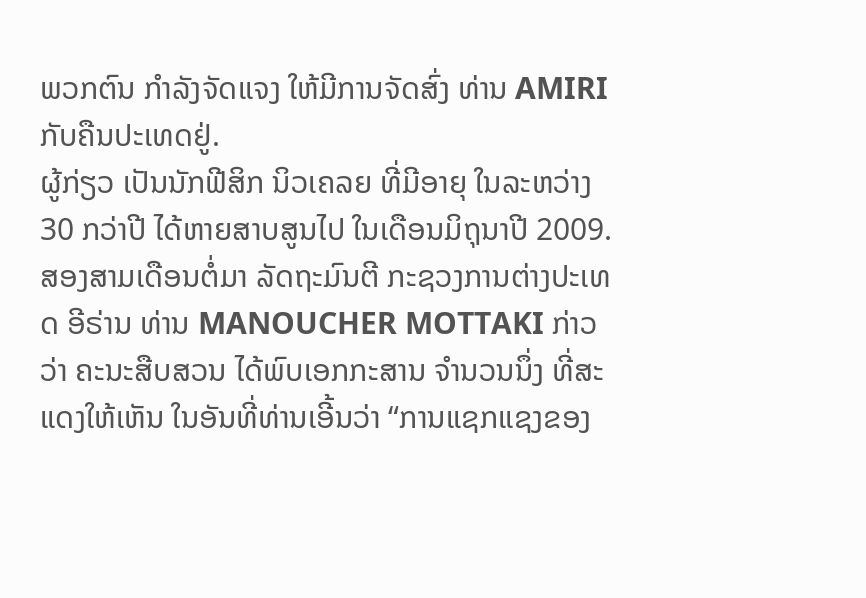ພວກຕົນ ກຳລັງຈັດແຈງ ໃຫ້ມີການຈັດສົ່ງ ທ່ານ AMIRI ກັບຄືນປະເທດຢູ່.
ຜູ້ກ່ຽວ ເປັນນັກຟີສິກ ນິວເຄລຍ ທີ່ມີອາຍຸ ໃນລະຫວ່າງ 30 ກວ່າປີ ໄດ້ຫາຍສາບສູນໄປ ໃນເດືອນມິຖຸນາປີ 2009. ສອງສາມເດືອນຕໍ່ມາ ລັດຖະມົນຕີ ກະຊວງການຕ່າງປະເທດ ອີຣ່ານ ທ່ານ MANOUCHER MOTTAKI ກ່າວວ່າ ຄະນະສືບສວນ ໄດ້ພົບເອກກະສານ ຈຳນວນນຶ່ງ ທີ່ສະແດງໃຫ້ເຫັນ ໃນອັນທີ່ທ່ານເອີ້ນວ່າ “ການແຊກແຊງຂອງ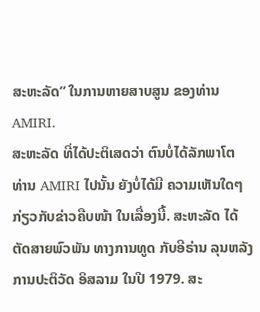ສະຫະລັດ” ໃນການຫາຍສາບສູນ ຂອງທ່ານ AMIRI.
ສະຫະລັດ ທີ່ໄດ້ປະຕິເສດວ່າ ຕົນບໍ່ໄດ້ລັກພາໂຕ ທ່ານ AMIRI ໄປນັ້ນ ຍັງບໍ່ໄດ້ມີ ຄວາມເຫັນໃດໆ ກ່ຽວກັບຂ່າວຄືບໜ້າ ໃນເລື່ອງນີ້. ສະຫະລັດ ໄດ້ຕັດສາຍພົວພັນ ທາງການທູດ ກັບອີຣ່ານ ລຸນຫລັງ ການປະຕິວັດ ອິສລາມ ໃນປີ 1979. ສະ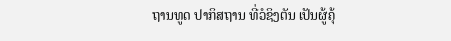ຖານທູດ ປາກິສຖານ ທີ່ວໍຊິງຕັນ ເປັນຜູ້ຄຸ້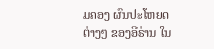ມຄອງ ຜົນປະໂຫຍດຕ່າງໆ ຂອງອີຣ່ານ ໃນ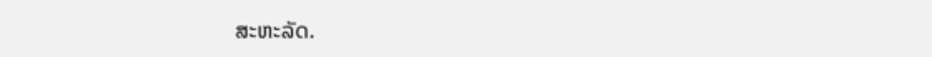ສະຫະລັດ.